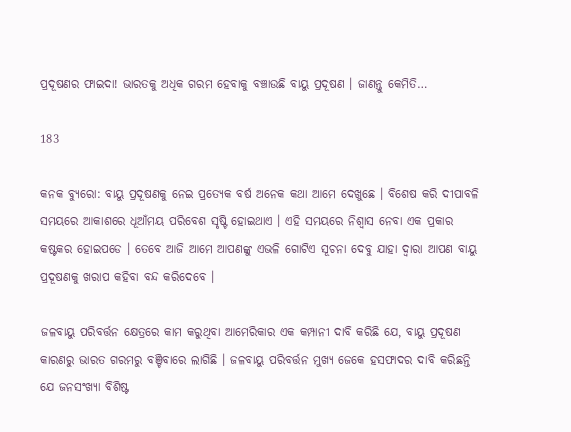ପ୍ରଦୂଷଣର ଫାଇଦା! ଭାରତକୁ ଅଧିକ ଗରମ ହେବାକୁ ବଞ୍ଚାଉଛି ବାୟୁ ପ୍ରଦୂଷଣ । ଜାଣନ୍ତୁ କେମିତି…

183

କନକ ବ୍ୟୁରୋ: ବାୟୁ ପ୍ରଦୂଷଣକୁ ନେଇ ପ୍ରତ୍ୟେକ ବର୍ଷ ଅନେକ କଥା ଆମେ ଦେଖୁଛେ । ବିଶେଷ କରି ଦୀପାବଳି ସମୟରେ ଆକାଶରେ ଧୂଆଁମୟ ପରିବେଶ ସୃଷ୍ଟି ହୋଇଥାଏ । ଏହି ସମୟରେ ନିଶ୍ୱାସ ନେବା ଏକ ପ୍ରକାର କଷ୍ଟକର ହୋଇପଡେ । ତେବେ ଆଜି ଆମେ ଆପଣଙ୍କୁ ଏଭଳି ଗୋଟିଏ ସୂଚନା ଦେବୁ ଯାହା ଦ୍ୱାରା ଆପଣ ବାୟୁ ପ୍ରଦୂଷଣକୁ ଖରାପ କହିବା ବନ୍ଦ କରିଦେବେ ।

ଜଳବାୟୁ ପରିବର୍ତ୍ତନ କ୍ଷେତ୍ରରେ କାମ କରୁଥିବା ଆମେରିକାର ଏକ କମ୍ପାନୀ ଦାବି କରିଛି ଯେ, ବାୟୁ ପ୍ରଦୂଷଣ କାରଣରୁ ଭାରତ ଗରମରୁ ବଞ୍ଚିବାରେ ଲାଗିଛି । ଜଳବାୟୁ ପରିବର୍ତ୍ତନ ମୁଖ୍ୟ ଜେକେ ହସଫାଦର ଦାବି କରିଛନ୍ତି ଯେ ଜନସଂଖ୍ୟା ବିଶିଷ୍ଟ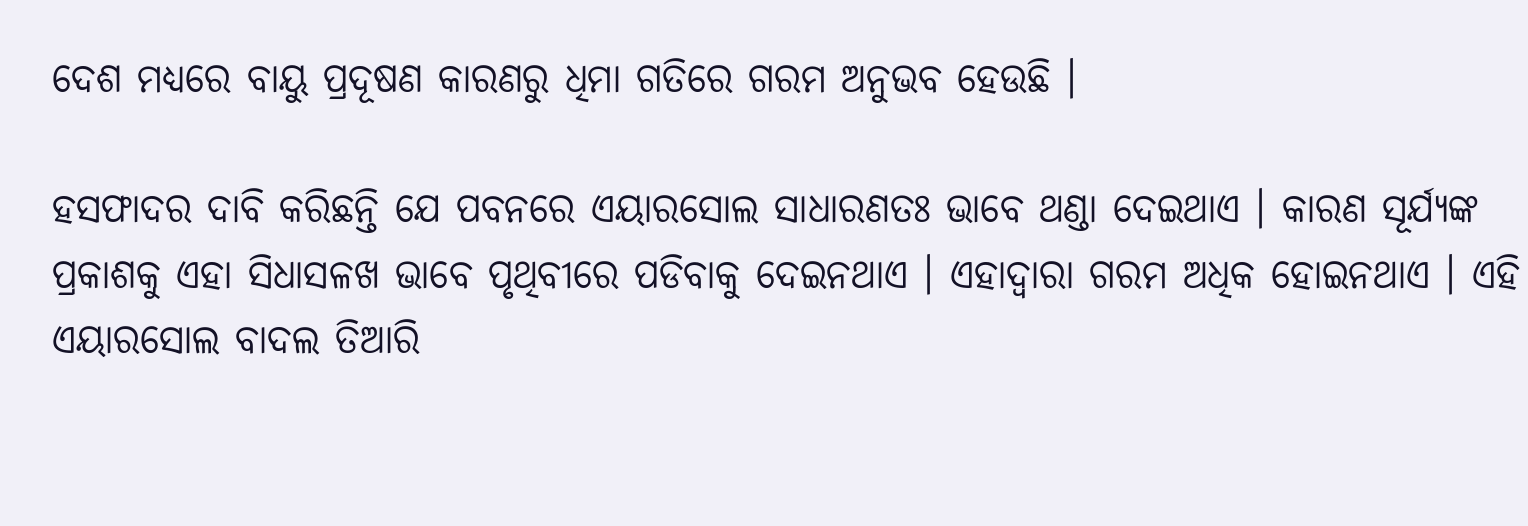ଦେଶ ମଧ୍ୟରେ ବାୟୁ ପ୍ରଦୂଷଣ କାରଣରୁ ଧିମା ଗତିରେ ଗରମ ଅନୁଭବ ହେଉଛି ।

ହସଫାଦର ଦାବି କରିଛନ୍ତି ଯେ ପବନରେ ଏୟାରସୋଲ ସାଧାରଣତଃ ଭାବେ ଥଣ୍ଡା ଦେଇଥାଏ । କାରଣ ସୂର୍ଯ୍ୟଙ୍କ ପ୍ରକାଶକୁ ଏହା ସିଧାସଳଖ ଭାବେ ପୃଥିବୀରେ ପଡିବାକୁ ଦେଇନଥାଏ । ଏହାଦ୍ୱାରା ଗରମ ଅଧିକ ହୋଇନଥାଏ । ଏହି ଏୟାରସୋଲ ବାଦଲ ତିଆରି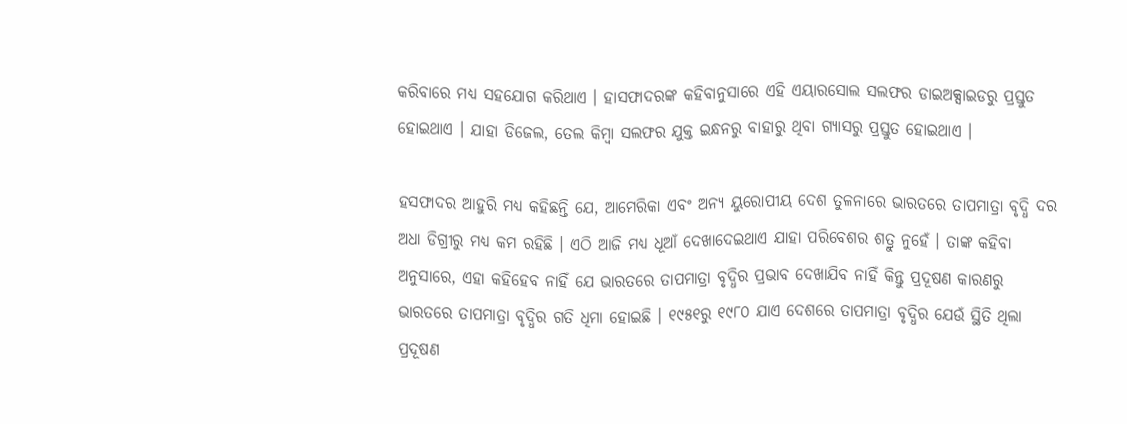କରିବାରେ ମଧ୍ୟ ସହଯୋଗ କରିଥାଏ । ହାସଫାଦରଙ୍କ କହିବାନୁସାରେ ଏହି ଏୟାରସୋଲ ସଲଫର ଡାଇଅକ୍ସାଇଡରୁ ପ୍ରସ୍ତୁତ ହୋଇଥାଏ । ଯାହା ଡିଜେଲ, ତେଲ କିମ୍ବା ସଲଫର ଯୁକ୍ତ ଇନ୍ଧନରୁ ବାହାରୁ ଥିବା ଗ୍ୟାସରୁ ପ୍ରସ୍ତୁତ ହୋଇଥାଏ ।

ହସଫାଦର ଆହୁରି ମଧ୍ୟ କହିଛନ୍ତି ଯେ, ଆମେରିକା ଏବଂ ଅନ୍ୟ ୟୁରୋପୀୟ ଦେଶ ତୁଳନାରେ ଭାରତରେ ତାପମାତ୍ରା ବୃଦ୍ଧି ଦର ଅଧା ଡିଗ୍ରୀରୁ ମଧ୍ୟ କମ ରହିଛି । ଏଠି ଆଜି ମଧ୍ୟ ଧୂଆଁ ଦେଖାଦେଇଥାଏ ଯାହା ପରିବେଶର ଶତ୍ରୁ ନୁହେଁ । ତାଙ୍କ କହିବା ଅନୁସାରେ, ଏହା କହିହେବ ନାହିଁ ଯେ ଭାରତରେ ତାପମାତ୍ରା ବୃଦ୍ଧିର ପ୍ରଭାବ ଦେଖାଯିବ ନାହିଁ କିନ୍ତୁ ପ୍ରଦୂଷଣ କାରଣରୁ ଭାରତରେ ତାପମାତ୍ରା ବୃଦ୍ଧିର ଗତି ଧିମା ହୋଇଛି । ୧୯୫୧ରୁ ୧୯୮୦ ଯାଏ ଦେଶରେ ତାପମାତ୍ରା ବୃଦ୍ଧିର ଯେଉଁ ସ୍ଥିତି ଥିଲା ପ୍ରଦୂଷଣ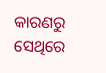କାରଣରୁ ସେଥିରେ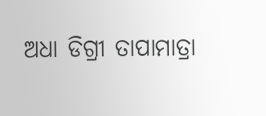ଅଧା ଡିଗ୍ରୀ ତାପାମାତ୍ରା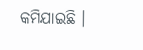କମିଯାଇଛି ।